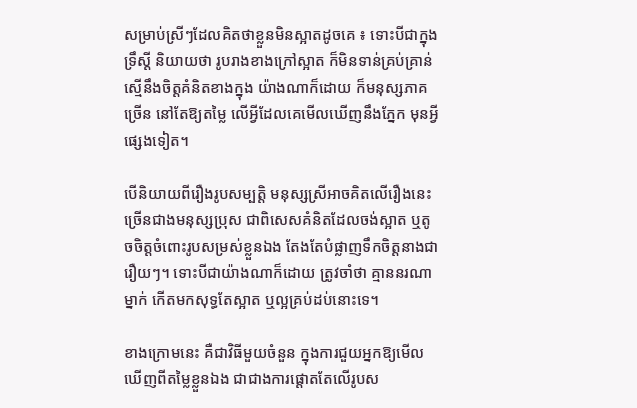សម្រាប់ស្រីៗដែលគិតថាខ្លួនមិនស្អាតដូចគេ ៖ ទោះបីជាក្នុងទ្រឹស្តី និយាយថា រូបរាងខាងក្រៅស្អាត ក៏មិនទាន់គ្រប់គ្រាន់ ស្មើនឹងចិត្តគំនិតខាងក្នុង យ៉ាងណាក៏ដោយ ក៏មនុស្សភាគច្រើន នៅតែឱ្យតម្លៃ លើអ្វីដែលគេមើលឃើញនឹងភ្នែក មុនអ្វីផ្សេងទៀត។

បើនិយាយពីរឿងរូបសម្បត្តិ មនុស្សស្រីអាចគិតលើរឿងនេះ ច្រើនជាងមនុស្សប្រុស ជាពិសេសគំនិតដែលចង់ស្អាត ឬតូចចិត្តចំពោះរូបសម្រស់ខ្លួនឯង តែងតែបំផ្លាញទឹកចិត្តនាងជារឿយៗ។ ទោះបីជាយ៉ាងណាក៏ដោយ ត្រូវចាំថា គ្មាននរណាម្នាក់ កើតមកសុទ្ធតែស្អាត ឬល្អគ្រប់ដប់នោះទេ។

ខាងក្រោមនេះ គឺជាវិធីមួយចំនួន ក្នុងការជួយអ្នកឱ្យមើលឃើញពីតម្លៃខ្លួនឯង ជាជាងការផ្តោតតែលើរូបស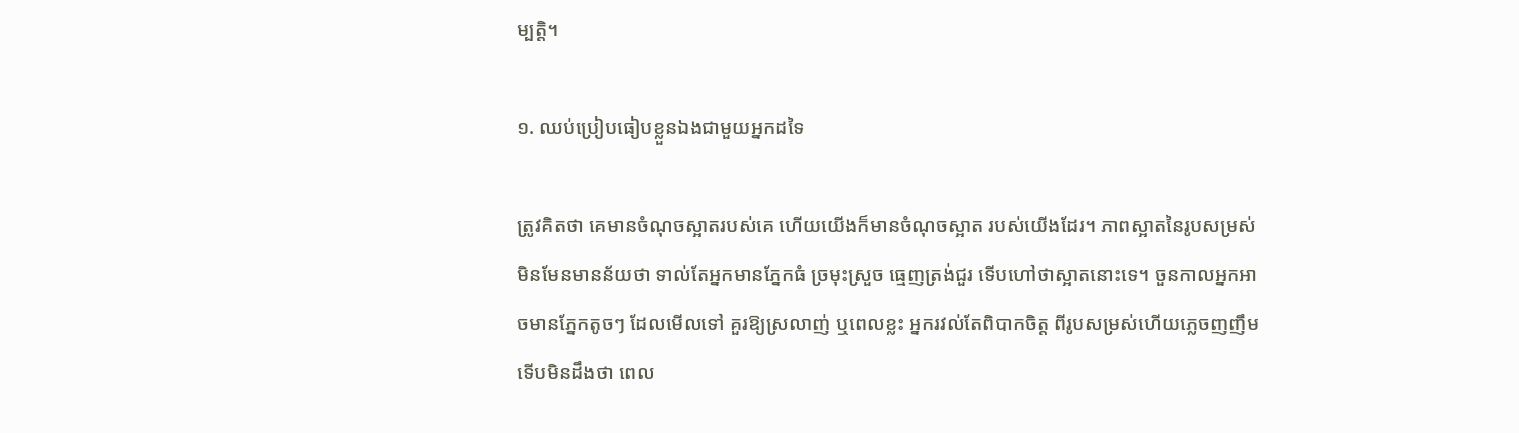ម្បត្តិ។

១. ឈប់ប្រៀបធៀបខ្លួនឯងជាមួយអ្នកដទៃ

ត្រូវគិតថា គេមានចំណុចស្អាតរបស់គេ ហើយយើងក៏មានចំណុចស្អាត របស់យើងដែរ។ ភាពស្អាតនៃរូបសម្រស់ មិនមែនមានន័យថា ទាល់តែអ្នកមានភ្នែកធំ ច្រមុះស្រួច ធ្មេញត្រង់ជួរ ទើបហៅថាស្អាតនោះទេ។ ចួនកាលអ្នកអាចមានភ្នែកតូចៗ ដែលមើលទៅ គួរឱ្យស្រលាញ់ ឬពេលខ្លះ អ្នករវល់តែពិបាកចិត្ត ពីរូបសម្រស់ហើយភ្លេចញញឹម ទើបមិនដឹងថា ពេល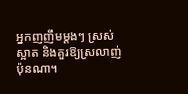អ្នកញញឹមម្តងៗ ស្រស់ស្អាត និងគួរឱ្យស្រលាញ់ប៉ុនណា។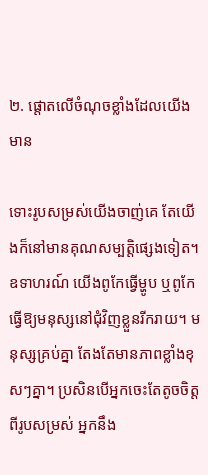២. ផ្តោតលើចំណុចខ្លាំងដែលយើងមាន

ទោះរូបសម្រស់យើងចាញ់គេ តែយើងក៏នៅមានគុណសម្បត្តិផ្សេងទៀត។ ឧទាហរណ៍ យើងពូកែធ្វើម្ហូប ឬពូកែធ្វើឱ្យមនុស្សនៅជុំវិញខ្លួនរីករាយ។ មនុស្សគ្រប់គ្នា តែងតែមានភាពខ្លាំងខុសៗគ្នា។ ប្រសិនបើអ្នកចេះតែតូចចិត្តពីរូបសម្រស់ អ្នកនឹង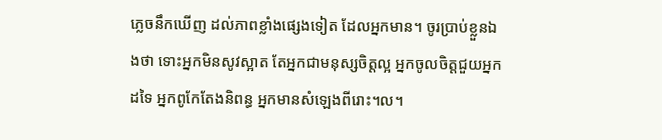ភ្លេចនឹកឃើញ ដល់ភាពខ្លាំងផ្សេងទៀត ដែលអ្នកមាន។ ចូរប្រាប់ខ្លួនឯងថា ទោះអ្នកមិនសូវស្អាត តែអ្នកជាមនុស្សចិត្តល្អ អ្នកចូលចិត្តជួយអ្នកដទៃ អ្នកពូកែតែងនិពន្ធ អ្នកមានសំឡេងពីរោះ។ល។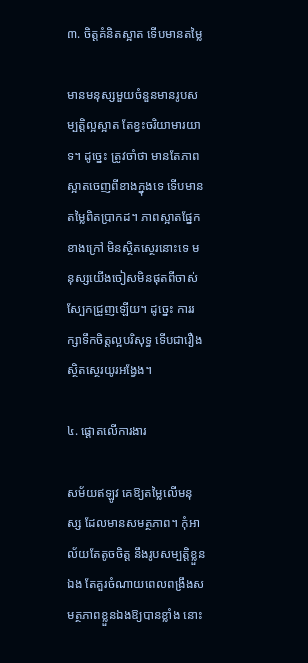៣. ចិត្តគំនិតស្អាត ទើបមានតម្លៃ

មានមនុស្សមួយចំនួនមានរូបសម្បត្តិល្អស្អាត តែខ្វះចរិយាមារយាទ។ ដូច្នេះ ត្រូវចាំថា មានតែភាពស្អាតចេញពីខាងក្នុងទេ ទើបមានតម្លៃពិតប្រាកដ។ ភាពស្អាតផ្នែកខាងក្រៅ មិនស្ថិតស្ថេរនោះទេ មនុស្សយើងចៀសមិនផុតពីចាស់ ស្បែកជ្រួញឡើយ។ ដូច្នេះ ការរក្សាទឹកចិត្តល្អបរិសុទ្ធ ទើបជារឿងស្ថិតស្ថេរយូរអង្វែង។

៤. ផ្តោតលើការងារ

សម័យឥឡូវ គេឱ្យតម្លៃលើមនុស្ស ដែលមានសមត្ថភាព។ កុំអាល័យតែតូចចិត្ត នឹងរូបសម្បត្តិខ្លួនឯង តែគួរចំណាយពេលពង្រឹងសមត្ថភាពខ្លួនឯងឱ្យបានខ្លាំង នោះ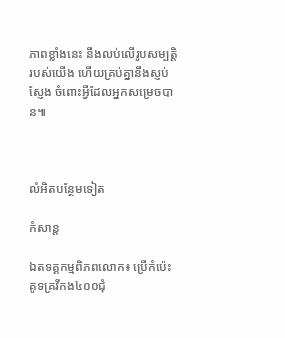ភាពខ្លាំងនេះ នឹងលប់លើរូបសម្បត្តិរបស់យើង ហើយគ្រប់គ្នានឹងស្ញប់ស្ញែង ចំពោះអ្វីដែលអ្នកសម្រេចបាន៕



លំអិតបន្ថែមទៀត

កំសាន្ដ

ឯតទគ្គកម្មពិភពលោក៖ ប្រើកំប៉េះគូទគ្រវីកង៤០០ជុំ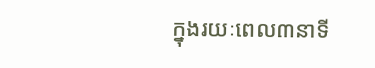ក្នុងរយៈពេល៣នាទី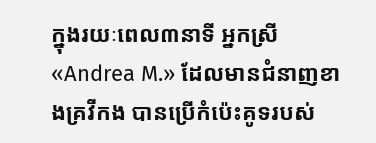ក្នុងរយៈពេល៣នាទី អ្នកស្រី «Andrea M.» ដែលមានជំនាញខាងគ្រវីកង បានប្រើកំប៉េះគូទរបស់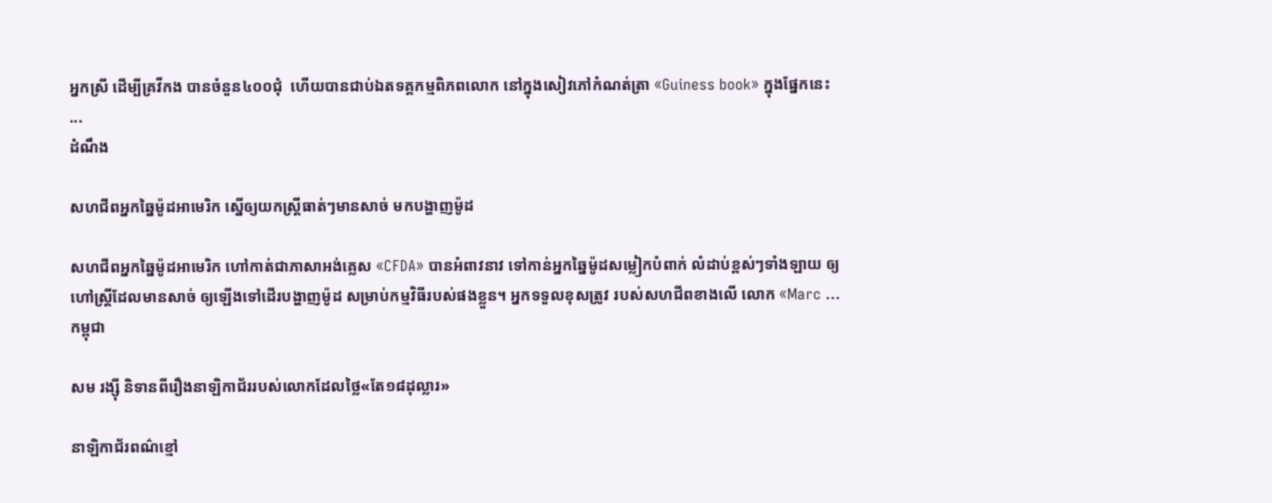អ្នកស្រី ដើម្បីគ្រវីកង បានចំនួន៤០០ជុំ  ហើយបានជាប់ឯតទគ្គកម្មពិភពលោក នៅក្នុងសៀវភៅកំណត់ត្រា «Guiness book» ក្នុងផ្នែកនេះ ...
ដំណឹង

សហជីពអ្នកឆ្នៃម៉ូដអាមេរិក ស្នើឲ្យយកស្ត្រីធាត់ៗមានសាច់ មកបង្ហាញម៉ូដ

សហជីពអ្នកឆ្នៃម៉ូដអាមេរិក ហៅកាត់ជាភាសាអង់គ្លេស «CFDA» បានអំពាវនាវ ទៅកាន់អ្នកឆ្នៃម៉ូដសម្លៀកបំពាក់ លំដាប់ខ្ពស់ៗទាំងឡាយ ឲ្យហៅស្ត្រីដែលមានសាច់ ឲ្យឡើងទៅដើរបង្ហាញម៉ូដ សម្រាប់កម្មវិធីរបស់ផងខ្លួន។ អ្នកទទួលខុសត្រូវ របស់សហជីពខាងលើ លោក «Marc ...
កម្ពុជា

សម រង្ស៊ី និទានពីរឿងនាឡិកាជ័ររបស់លោកដែលថ្លៃ«តែ១៨ដុល្លារ»

នាឡិកាជ័រពណ៌ខ្មៅ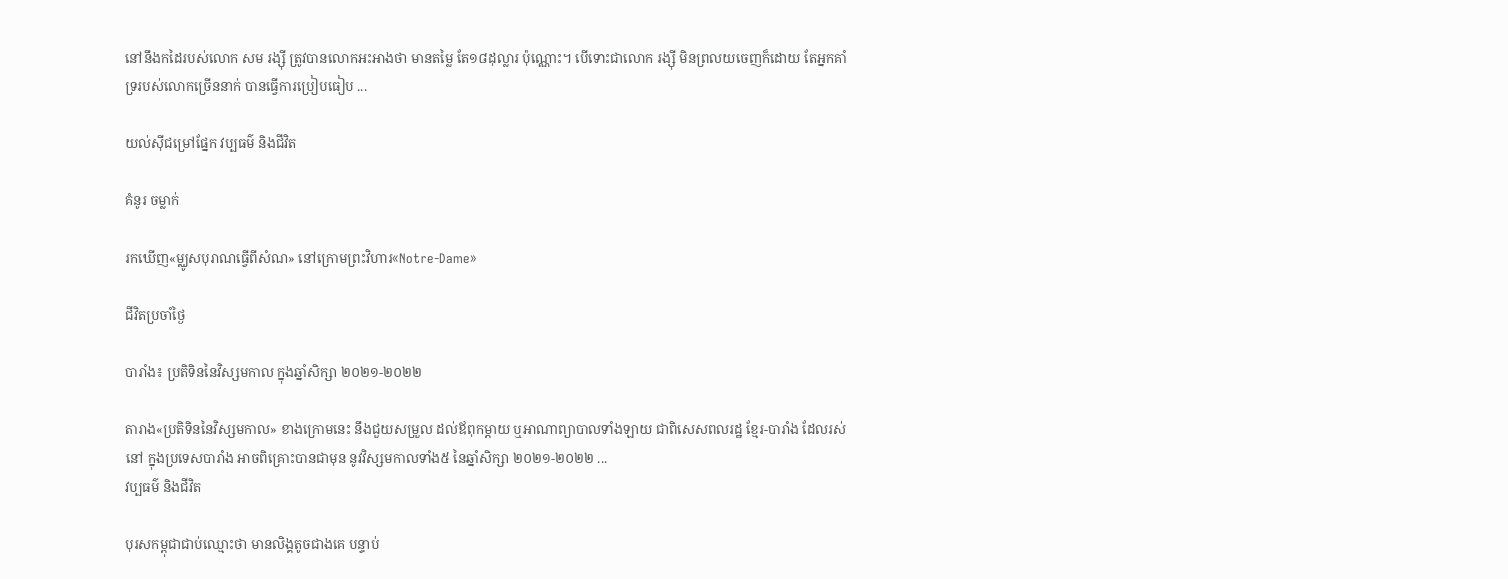នៅនឹងកដៃរបស់លោក សម រង្ស៊ី ត្រូវបានលោកអះអាងថា មានតម្លៃ តែ១៨ដុល្លារ ប៉ុណ្ណោះ។ បើទោះជាលោក រង្ស៊ី មិនព្រលយចេញក៏ដោយ តែអ្នកគាំទ្ររបស់លោកច្រើននាក់ បានធ្វើការប្រៀបធៀប ...

យល់ស៊ីជម្រៅផ្នែក វប្បធម៌ និងជីវិត

គំនូរ ចម្លាក់

រកឃើញ«ម្ឈូសបុរាណធ្វើពីសំណ» នៅក្រោមព្រះវិហារ«Notre-Dame»

ជីវិតប្រចាំថ្ងៃ

បារាំង៖ ប្រតិទិននៃវិស្សមកាល ក្នុងឆ្នាំសិក្សា ២០២១-២០២២

តារាង«ប្រតិទិននៃវិស្សមកាល» ខាងក្រោមនេះ នឹងជួយសម្រួល ដល់ឪពុកម្ដាយ ឬអាណាព្យាបាលទាំងឡាយ ជាពិសេសពលរដ្ឋ ខ្មែរ-បារាំង ដែលរស់នៅ ក្នុងប្រទេសបារាំង អាចពិគ្រោះបានជាមុន នូវវិស្សមកាលទាំង៥ នៃឆ្នាំសិក្សា ២០២១-២០២២ ...
វប្បធម៌ និងជីវិត

បុរសកម្ពុជាជាប់ឈ្មោះថា មានលិង្គតូចជាងគេ បន្ទាប់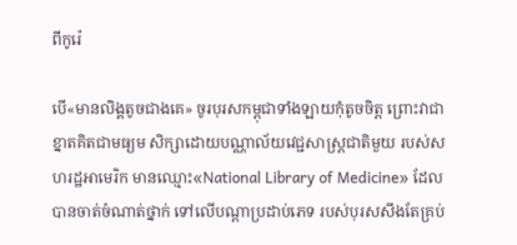ពីកូរ៉េ

បើ«មានលិង្គតូចជាងគេ» ចូរបុរសកម្ពុជាទាំងឡាយកុំតូចចិត្ត ព្រោះវាជាខ្នាតគិតជាមធ្យម សិក្សាដោយបណ្ណាល័យវេជ្ជសាស្ត្រជាតិមួយ របស់សហរដ្ឋអាមេរិក មានឈ្មោះ«National Library of Medicine» ដែលបានចាត់ចំណាត់ថ្នាក់ ទៅលើបណ្ដាប្រដាប់ភេទ របស់បុរសសឹងតែគ្រប់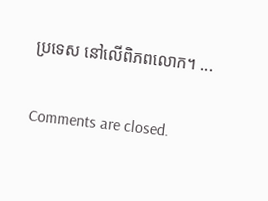ប្រទេស នៅលើពិភពលោក។ ...

Comments are closed.